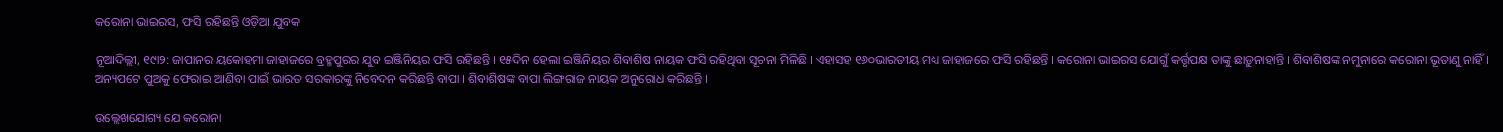କରୋନା ଭାଇରସ, ଫସି ରହିଛନ୍ତି ଓଡ଼ିଆ ଯୁବକ

ନୂଆଦିଲ୍ଲୀ, ୧୯ା୨: ଜାପାନର ୟକୋହମା ଜାହାଜରେ ବ୍ରହ୍ମପୁରର ଯୁବ ଇଞ୍ଜିନିୟର ଫସି ରହିଛନ୍ତି । ୧୫ଦିନ ହେଲା ଇଞ୍ଜିନିୟର ଶିବାଶିଷ ନାୟକ ଫସି ରହିଥିବା ସୂଚନା ମିଳିଛି । ଏହାସହ ୧୬୦ଭାରତୀୟ ମଧ୍ୟ ଜାହାଜରେ ଫସି ରହିଛନ୍ତି । କରୋନା ଭାଇରସ ଯୋଗୁଁ କର୍ତ୍ତୃପକ୍ଷ ତାଙ୍କୁ ଛାଡ଼ୁନାହାନ୍ତି । ଶିବାଶିଷଙ୍କ ନମୁନାରେ କରୋନା ଭୂତାଣୁ ନାହିଁ । ଅନ୍ୟପଟେ ପୁଅକୁ ଫେରାଇ ଆଣିବା ପାଇଁ ଭାରତ ସରକାରଙ୍କୁ ନିବେଦନ କରିଛନ୍ତି ବାପା । ଶିବାଶିଷଙ୍କ ବାପା ଲିଙ୍ଗରାଜ ନାୟକ ଅନୁରୋଧ କରିଛନ୍ତି ।

ଉଲ୍ଲେଖଯୋଗ୍ୟ ଯେ କରୋନା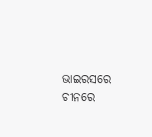ଭାଇରସରେ ଚୀନରେ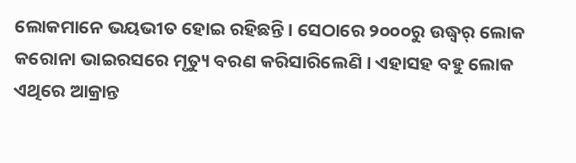ଲୋକମାନେ ଭୟଭୀତ ହୋଇ ରହିଛନ୍ତି । ସେଠାରେ ୨୦୦୦ରୁ ଉଦ୍ଧ୍ୱର୍ ଲୋକ କରୋନା ଭାଇରସରେ ମୃତ୍ୟୁ ବରଣ କରିସାରିଲେଣି । ଏହାସହ ବହୁ ଲୋକ ଏଥିରେ ଆକ୍ରାନ୍ତ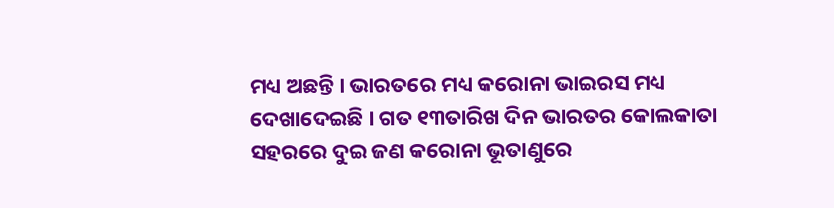ମଧ୍ୟ ଅଛନ୍ତି । ଭାରତରେ ମଧ୍ୟ କରୋନା ଭାଇରସ ମଧ୍ୟ ଦେଖାଦେଇଛି । ଗତ ୧୩ତାରିଖ ଦିନ ଭାରତର କୋଲକାତା ସହରରେ ଦୁଇ ଜଣ କରୋନା ଭୂତାଣୁରେ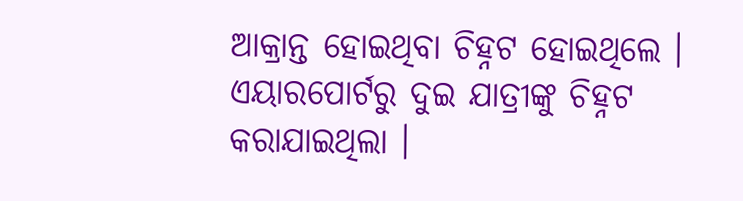ଆକ୍ରାନ୍ତ ହୋଇଥିବା ଚିହ୍ନଟ ହୋଇଥିଲେ । ଏୟାରପୋର୍ଟରୁ ଦୁଇ ଯାତ୍ରୀଙ୍କୁ ଚିହ୍ନଟ କରାଯାଇଥିଲା ।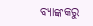ବ୍ୟାଙ୍କକରୁ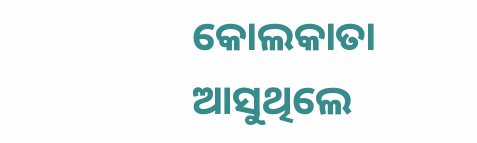କୋଲକାତା ଆସୁଥିଲେ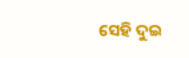ସେହି ଦୁଇ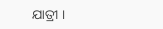ଯାତ୍ରୀ ।